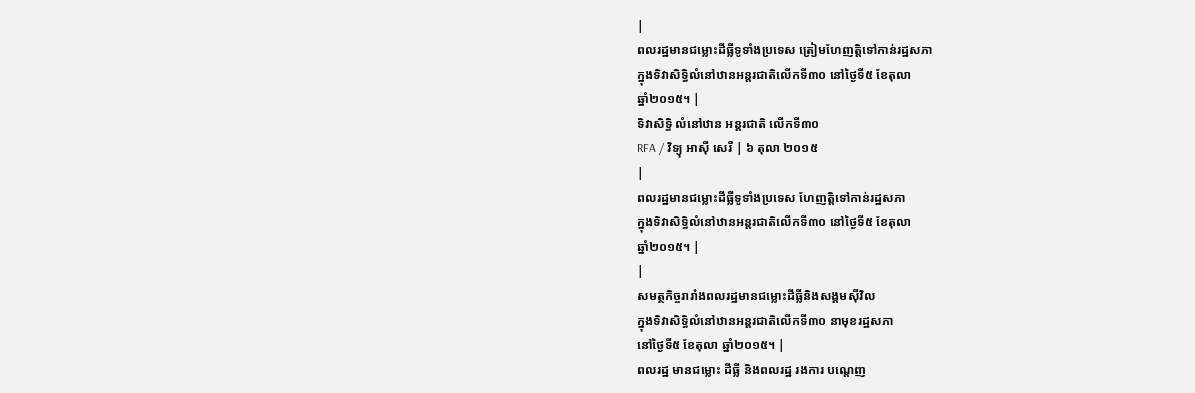|
ពលរដ្ឋមានជម្លោះដីធ្លីទូទាំងប្រទេស ត្រៀមហែញត្តិទៅកាន់រដ្ឋសភា
ក្នុងទិវាសិទ្ធិលំនៅឋានអន្តរជាតិលើកទី៣០ នៅថ្ងៃទី៥ ខែតុលា
ឆ្នាំ២០១៥។ |
ទិវាសិទ្ធិ លំនៅឋាន អន្តរជាតិ លើកទី៣០
RFA / វិទ្យុ អាស៊ី សេរី | ៦ តុលា ២០១៥
|
ពលរដ្ឋមានជម្លោះដីធ្លីទូទាំងប្រទេស ហែញត្តិទៅកាន់រដ្ឋសភា
ក្នុងទិវាសិទ្ធិលំនៅឋានអន្តរជាតិលើកទី៣០ នៅថ្ងៃទី៥ ខែតុលា
ឆ្នាំ២០១៥។ |
|
សមត្ថកិច្ចរារាំងពលរដ្ឋមានជម្លោះដីធ្លីនិងសង្គមស៊ីវិល
ក្នុងទិវាសិទ្ធិលំនៅឋានអន្តរជាតិលើកទី៣០ នាមុខរដ្ឋសភា
នៅថ្ងៃទី៥ ខែតុលា ឆ្នាំ២០១៥។ |
ពលរដ្ឋ មានជម្លោះ ដីធ្លី និងពលរដ្ឋ រងការ បណ្ដេញ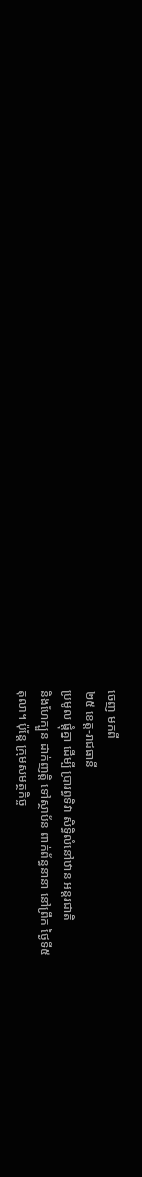ចេញ មកពី
២៥ ខេត្ត-រាជធានី
ប្រមូល ផ្តុំគ្នា ដើម្បី ប្រារព្ធទិវា សិទ្ធិលំនៅឋាន អន្តរជាតិ
និងហែក្បួន ដាក់ញត្តិ ទៅស្ថាប័ន ពាក់ព័ន្ធនានា នៅព្រឹក ថ្ងៃទី៥
តុលា។ ប៉ុន្តែ ក្រុមសមត្ថកិច្ច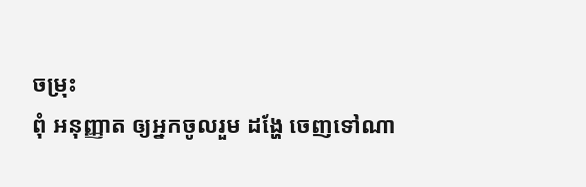ចម្រុះ
ពុំ អនុញ្ញាត ឲ្យអ្នកចូលរួម ដង្ហែ ចេញទៅណា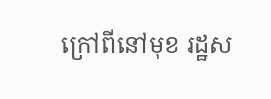ក្រៅពីនៅមុខ រដ្ឋស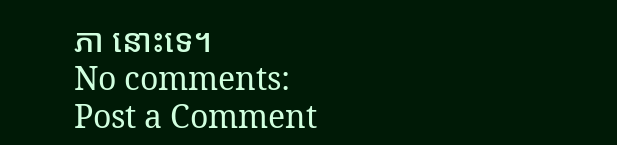ភា នោះទេ។
No comments:
Post a Comment